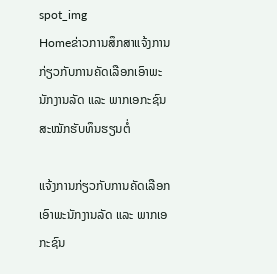spot_img
Homeຂ່າວການສຶກສາແຈ້ງການກ່ຽວກັບການຄັດເລືອກເອົາພະນັກງານລັດ ແລະ ພາກເອກະຊົນ ສະໝັກຮັບທຶນຮຽນຕໍ່

ແຈ້ງການກ່ຽວກັບການຄັດເລືອກເອົາພະນັກງານລັດ ແລະ ພາກເອກະຊົນ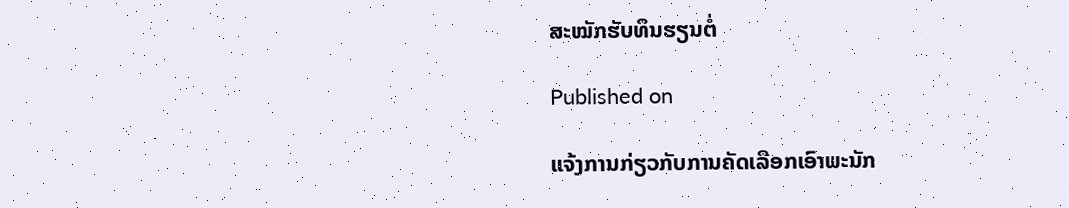ສະໝັກຮັບທຶນຮຽນຕໍ່

Published on

ແຈ້ງການກ່ຽວກັບການຄັດເລືອກເອົາພະນັກ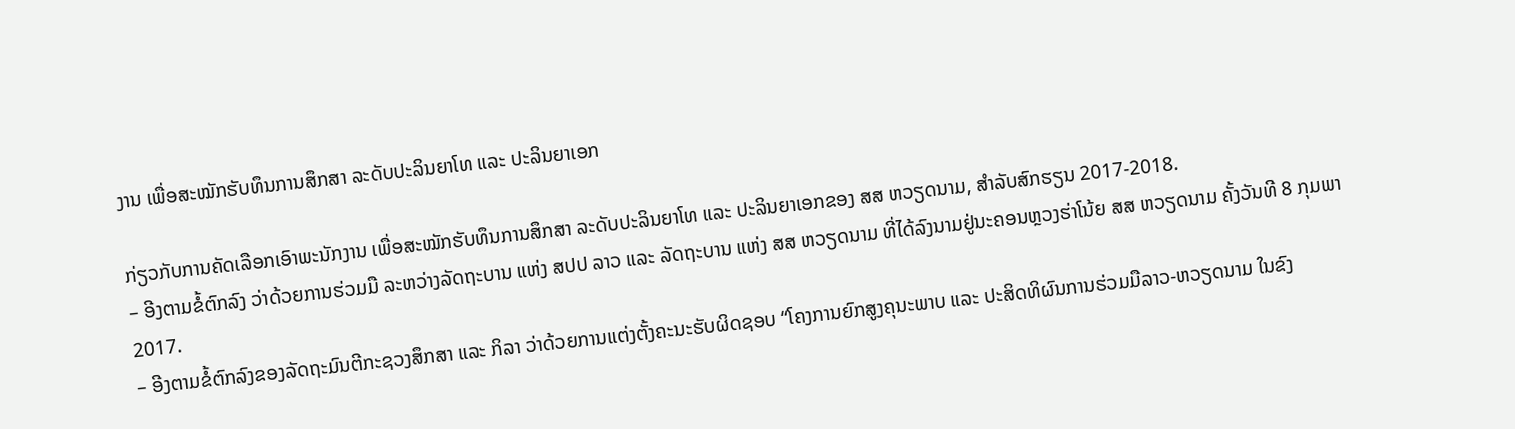ງານ ເພື່ອສະໝັກຮັບທຶນການສຶກສາ ລະດັບປະລິນຍາໂທ ແລະ ປະລິນຍາເອກ

ກ່ຽວກັບການຄັດເລືອກເອົາພະນັກງານ ເພື່ອສະໝັກຮັບທຶນການສຶກສາ ລະດັບປະລິນຍາໂທ ແລະ ປະລິນຍາເອກຂອງ ສສ ຫວຽດນາມ, ສຳລັບສົກຮຽນ 2017-2018.
– ອີງຕາມຂໍ້ຕົກລົງ ວ່າດ້ວຍການຮ່ວມມື ລະຫວ່າງລັດຖະບານ ແຫ່ງ ສປປ ລາວ ແລະ ລັດຖະບານ ແຫ່ງ ສສ ຫວຽດນາມ ທີ່ໄດ້ລົງນາມຢູ່ນະຄອນຫຼວງຮ່າໂນ້ຍ ສສ ຫວຽດນາມ ຄັ້ງວັນທີ 8 ກຸມພາ 2017.
– ອີງຕາມຂໍ້ຕົກລົງຂອງລັດຖະມົນຕີກະຊວງສຶກສາ ແລະ ກິລາ ວ່າດ້ວຍການແຕ່ງຕັ້ງຄະນະຮັບຜິດຊອບ “ໂຄງການຍົກສູງຄຸນະພາບ ແລະ ປະສິດທິຜົນການຮ່ວມມືລາວ-ຫວຽດນາມ ໃນຂົງ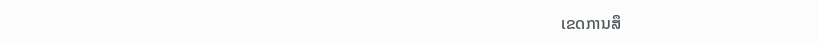ເຂດການສຶ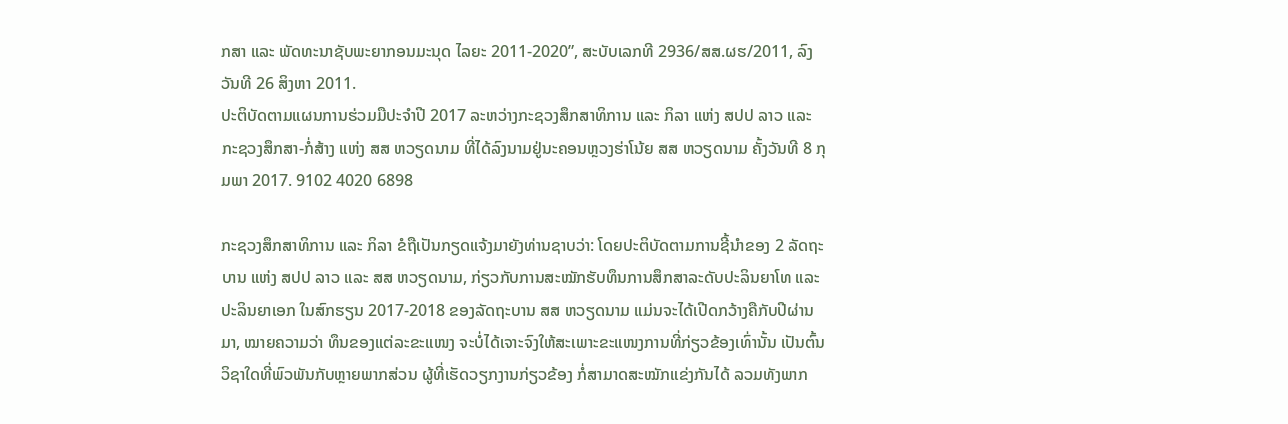ກສາ ແລະ ພັດທະນາຊັບພະຍາກອນມະນຸດ ໄລຍະ 2011-2020”, ສະບັບເລກທີ 2936/ສສ.ຜຮ/2011, ລົງວັນທີ 26 ສິງຫາ 2011.
ປະຕິບັດຕາມແຜນການຮ່ວມມືປະຈຳປີ 2017 ລະຫວ່າງກະຊວງສຶກສາທິການ ແລະ ກິລາ ແຫ່ງ ສປປ ລາວ ແລະ ກະຊວງສຶກສາ-ກໍ່ສ້າງ ແຫ່ງ ສສ ຫວຽດນາມ ທີ່ໄດ້ລົງນາມຢູ່ນະຄອນຫຼວງຮ່າໂນ້ຍ ສສ ຫວຽດນາມ ຄັ້ງວັນທີ 8 ກຸມພາ 2017. 9102 4020 6898

ກະຊວງສຶກສາທິການ ແລະ ກິລາ ຂໍຖືເປັນກຽດແຈ້ງມາຍັງທ່ານຊາບວ່າ: ໂດຍປະຕິບັດຕາມການຊີ້ນຳຂອງ 2 ລັດຖະບານ ແຫ່ງ ສປປ ລາວ ແລະ ສສ ຫວຽດນາມ, ກ່ຽວກັບການສະໝັກຮັບທຶນການສຶກສາລະດັບປະລິນຍາໂທ ແລະ ປະລິນຍາເອກ ໃນສົກຮຽນ 2017-2018 ຂອງລັດຖະບານ ສສ ຫວຽດນາມ ແມ່ນຈະໄດ້ເປີດກວ້າງຄືກັບປີຜ່ານມາ, ໝາຍຄວາມວ່າ ທຶນຂອງແຕ່ລະຂະແໜງ ຈະບໍ່ໄດ້ເຈາະຈົງໃຫ້ສະເພາະຂະແໜງການທີ່ກ່ຽວຂ້ອງເທົ່ານັ້ນ ເປັນຕົ້ນ ວິຊາໃດທີ່ພົວພັນກັບຫຼາຍພາກສ່ວນ ຜູ້ທີ່ເຮັດວຽກງານກ່ຽວຂ້ອງ ກໍ່ສາມາດສະໝັກແຂ່ງກັນໄດ້ ລວມທັງພາກ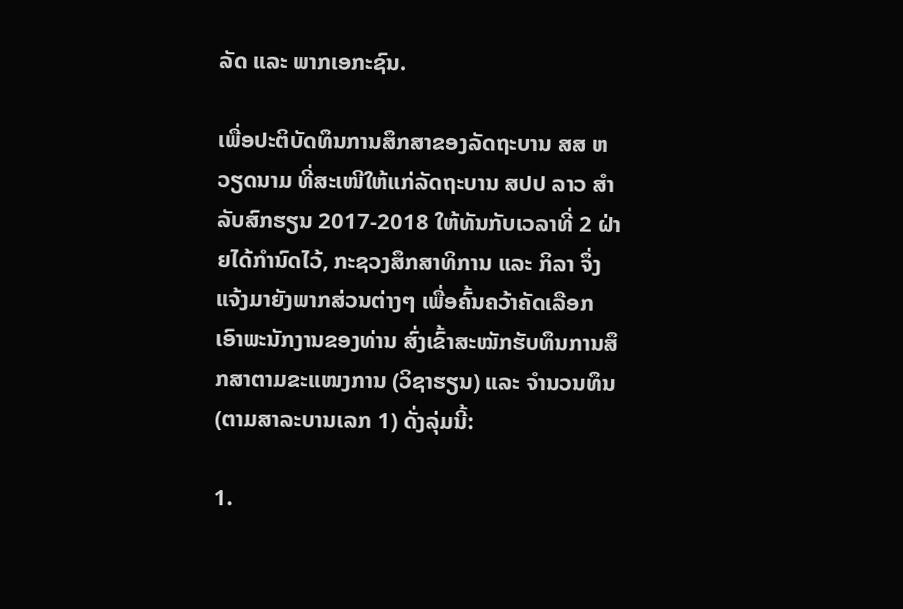ລັດ ແລະ ພາກເອກະຊົນ.

ເພື່ອປະຕິບັດທຶນການສຶກສາຂອງລັດຖະບານ ສສ ຫວຽດນາມ ທີ່ສະເໜີໃຫ້ແກ່ລັດຖະບານ ສປປ ລາວ ສຳລັບສົກຮຽນ 2017-2018 ໃຫ້ທັນກັບເວລາທີ່ 2 ຝ່າຍໄດ້ກຳນົດໄວ້, ກະຊວງສຶກສາທິການ ແລະ ກິລາ ຈຶ່ງແຈ້ງມາຍັງພາກສ່ວນຕ່າງໆ ເພື່ອຄົ້ນຄວ້າຄັດເລືອກເອົາພະນັກງານຂອງທ່ານ ສົ່ງເຂົ້າສະໝັກຮັບທຶນການສຶກສາຕາມຂະແໜງການ (ວິຊາຮຽນ) ແລະ ຈຳນວນທຶນ (ຕາມສາລະບານເລກ 1) ດັ່ງລຸ່ມນີ້:

1.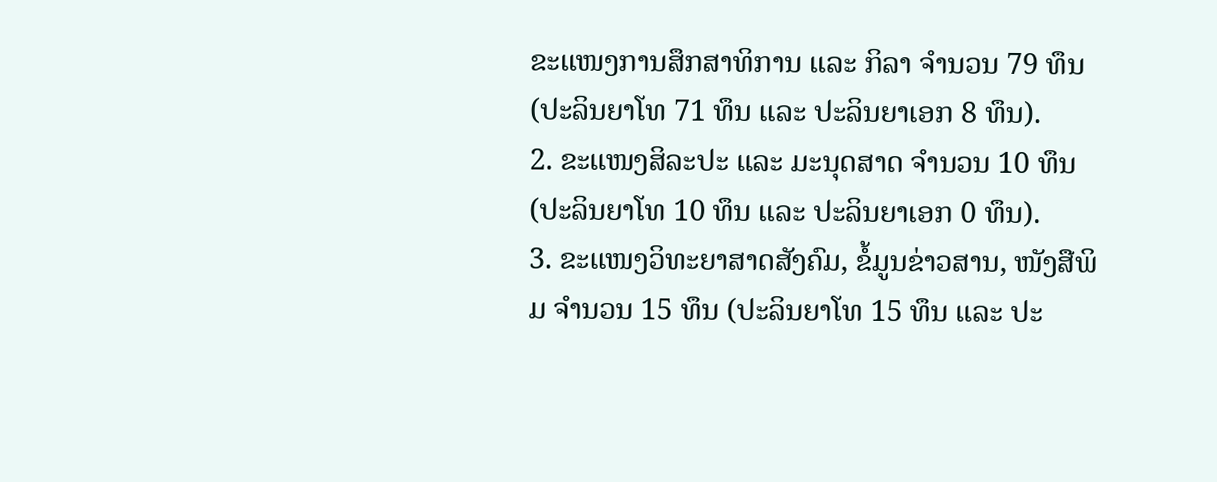ຂະແໜງການສຶກສາທິການ ແລະ ກິລາ ຈຳນວນ 79 ທຶນ (ປະລິນຍາໂທ 71 ທຶນ ແລະ ປະລິນຍາເອກ 8 ທຶນ).
2. ຂະແໜງສິລະປະ ແລະ ມະນຸດສາດ ຈຳນວນ 10 ທຶນ (ປະລິນຍາໂທ 10 ທຶນ ແລະ ປະລິນຍາເອກ 0 ທຶນ).
3. ຂະແໜງວິທະຍາສາດສັງຄົມ, ຂໍ້ມູນຂ່າວສານ, ໜັງສືພິມ ຈຳນວນ 15 ທຶນ (ປະລິນຍາໂທ 15 ທຶນ ແລະ ປະ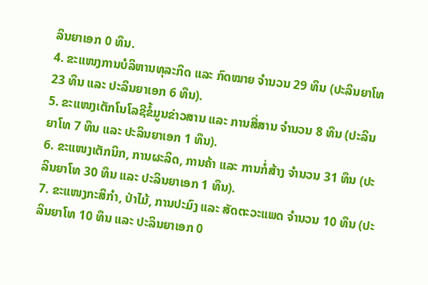ລິນຍາເອກ 0 ທຶນ.
4. ຂະແໜງການບໍລິຫານທຸລະກິດ ແລະ ກົດໝາຍ ຈຳນວນ 29 ທຶນ (ປະລິນຍາໂທ 23 ທຶນ ແລະ ປະລິນຍາເອກ 6 ທຶນ).
5. ຂະແໜງເຕັກໂນໂລຊີຂໍ້ມູນຂ່າວສານ ແລະ ການສື່ສານ ຈຳນວນ 8 ທຶນ (ປະລິນຍາໂທ 7 ທຶນ ແລະ ປະລິນຍາເອກ 1 ທຶນ).
6. ຂະແໜງເຕັກນິກ, ການຜະລິດ, ການຄ້າ ແລະ ການກໍ່ສ້າງ ຈຳນວນ 31 ທຶນ (ປະລິນຍາໂທ 30 ທຶນ ແລະ ປະລິນຍາເອກ 1 ທຶນ).
7. ຂະແໜງກະສິກຳ, ປ່າໄມ້, ການປະມົງ ແລະ ສັດຕະວະແພດ ຈຳນວນ 10 ທຶນ (ປະລິນຍາໂທ 10 ທຶນ ແລະ ປະລິນຍາເອກ 0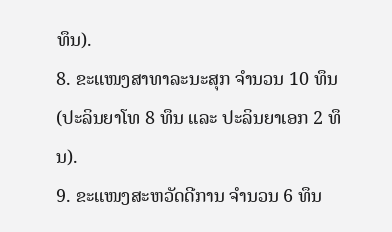ທຶນ).
8. ຂະແໜງສາທາລະນະສຸກ ຈຳນວນ 10 ທຶນ (ປະລິນຍາໂທ 8 ທຶນ ແລະ ປະລິນຍາເອກ 2 ທຶນ).
9. ຂະແໜງສະຫວັດດີການ ຈຳນວນ 6 ທຶນ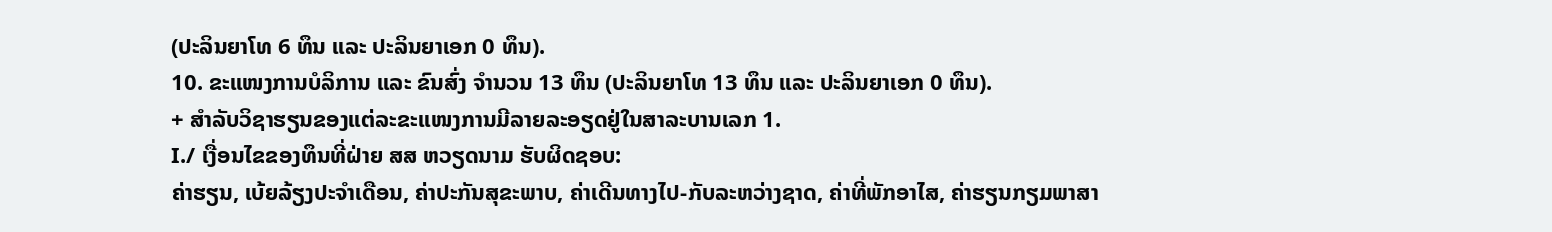(ປະລິນຍາໂທ 6 ທຶນ ແລະ ປະລິນຍາເອກ 0 ທຶນ).
10. ຂະແໜງການບໍລິການ ແລະ ຂົນສົ່ງ ຈຳນວນ 13 ທຶນ (ປະລິນຍາໂທ 13 ທຶນ ແລະ ປະລິນຍາເອກ 0 ທຶນ).
+ ສຳລັບວິຊາຮຽນຂອງແຕ່ລະຂະແໜງການມີລາຍລະອຽດຢູ່ໃນສາລະບານເລກ 1.
I./ ເງື່ອນໄຂຂອງທຶນທີ່ຝ່າຍ ສສ ຫວຽດນາມ ຮັບຜິດຊອບ:
ຄ່າຮຽນ, ເບ້ຍລ້ຽງປະຈຳເດືອນ, ຄ່າປະກັນສຸຂະພາບ, ຄ່າເດີນທາງໄປ-ກັບລະຫວ່າງຊາດ, ຄ່າທີ່ພັກອາໄສ, ຄ່າຮຽນກຽມພາສາ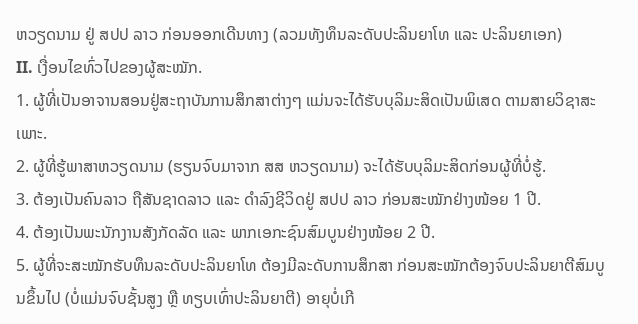ຫວຽດນາມ ຢູ່ ສປປ ລາວ ກ່ອນອອກເດີນທາງ (ລວມທັງທຶນລະດັບປະລິນຍາໂທ ແລະ ປະລິນຍາເອກ)
II. ເງື່ອນໄຂທົ່ວໄປຂອງຜູ້ສະໝັກ.
1. ຜູ້ທີ່ເປັນອາຈານສອນຢູ່ສະຖາບັນການສຶກສາຕ່າງໆ ແມ່ນຈະໄດ້ຮັບບຸລິມະສິດເປັນພິເສດ ຕາມສາຍວິຊາສະເພາະ.
2. ຜູ້ທີ່ຮູ້ພາສາຫວຽດນາມ (ຮຽນຈົບມາຈາກ ສສ ຫວຽດນາມ) ຈະໄດ້ຮັບບຸລິມະສິດກ່ອນຜູ້ທີ່ບໍ່ຮູ້.
3. ຕ້ອງເປັນຄົນລາວ ຖືສັນຊາດລາວ ແລະ ດຳລົງຊີວິດຢູ່ ສປປ ລາວ ກ່ອນສະໝັກຢ່າງໜ້ອຍ 1 ປີ.
4. ຕ້ອງເປັນພະນັກງານສັງກັດລັດ ແລະ ພາກເອກະຊົນສົມບູນຢ່າງໜ້ອຍ 2 ປີ.
5. ຜູ້ທີ່ຈະສະໝັກຮັບທຶນລະດັບປະລິນຍາໂທ ຕ້ອງມີລະດັບການສຶກສາ ກ່ອນສະໝັກຕ້ອງຈົບປະລິນຍາຕີສົມບູນຂຶ້ນໄປ (ບໍ່ແມ່ນຈົບຊັ້ນສູງ ຫຼື ທຽບເທົ່າປະລິນຍາຕີ) ອາຍຸບໍ່ເກີ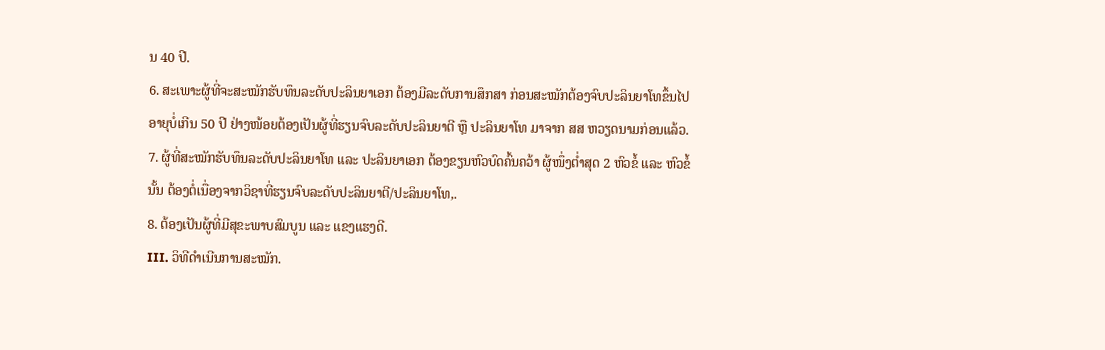ນ 40 ປີ.
6. ສະເພາະຜູ້ທີ່ຈະສະໝັກຮັບທຶນລະດັບປະລິນຍາເອກ ຕ້ອງມີລະດັບການສຶກສາ ກ່ອນສະໝັກຕ້ອງຈົບປະລິນຍາໂທຂຶ້ນໄປ ອາຍຸບໍ່ເກີນ 50 ປີ ຢ່າງໜ້ອຍຕ້ອງເປັນຜູ້ທີ່ຮຽນຈົບລະດັບປະລິນຍາຕີ ຫຼື ປະລິນຍາໂທ ມາຈາກ ສສ ຫວຽດນາມກ່ອນແລ້ວ.
7. ຜູ້ທີ່ສະໝັກຮັບທຶນລະດັບປະລິນຍາໂທ ແລະ ປະລິນຍາເອກ ຕ້ອງຂຽນຫົວບົດຄົ້ນຄວ້າ ຜູ້ໜຶ່ງຕໍ່າສຸດ 2 ຫົວຂໍ້ ແລະ ຫົວຂໍ້ນັ້ນ ຕ້ອງຕໍ່ເນື່ອງຈາກວິຊາທີ່ຮຽນຈົບລະດັບປະລິນຍາຕີ/ປະລິນຍາໂທ,.
8. ຕ້ອງເປັນຜູ້ທີ່ມີສຸຂະພາບສົມບູນ ແລະ ແຂງແຮງດີ.
III. ວິທີດຳເນີນການສະໝັກ.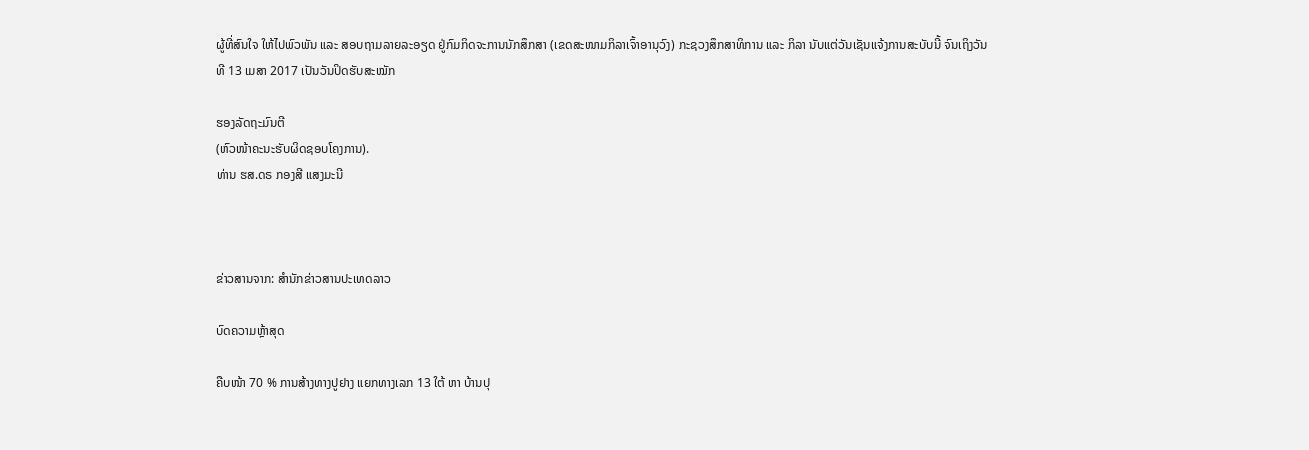ຜູ້ທີ່ສົນໃຈ ໃຫ້ໄປພົວພັນ ແລະ ສອບຖາມລາຍລະອຽດ ຢູ່ກົມກິດຈະການນັກສຶກສາ (ເຂດສະໜາມກິລາເຈົ້າອານຸວົງ) ກະຊວງສຶກສາທິການ ແລະ ກິລາ ນັບແຕ່ວັນເຊັນແຈ້ງການສະບັບນີ້ ຈົນເຖິງວັນທີ 13 ເມສາ 2017 ເປັນວັນປິດຮັບສະໝັກ

ຮອງລັດຖະມົນຕີ
(ຫົວໜ້າຄະນະຮັບຜິດຊອບໂຄງການ).
ທ່ານ ຮສ.ດຣ ກອງສີ ແສງມະນີ



ຂ່າວສານຈາກ: ສຳນັກຂ່າວສານປະເທດລາວ

ບົດຄວາມຫຼ້າສຸດ

ຄືບໜ້າ 70 % ການສ້າງທາງປູຢາງ ແຍກທາງເລກ 13 ໃຕ້ ຫາ ບ້ານປຸ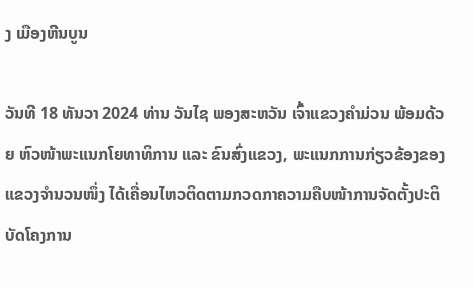ງ ເມືອງຫີນບູນ

ວັນທີ 18 ທັນວາ 2024 ທ່ານ ວັນໄຊ ພອງສະຫວັນ ເຈົ້າແຂວງຄຳມ່ວນ ພ້ອມດ້ວຍ ຫົວໜ້າພະແນກໂຍທາທິການ ແລະ ຂົນສົ່ງແຂວງ, ພະແນກການກ່ຽວຂ້ອງຂອງແຂວງຈໍານວນໜຶ່ງ ໄດ້ເຄື່ອນໄຫວຕິດຕາມກວດກາຄວາມຄືບໜ້າການຈັດຕັ້ງປະຕິບັດໂຄງການ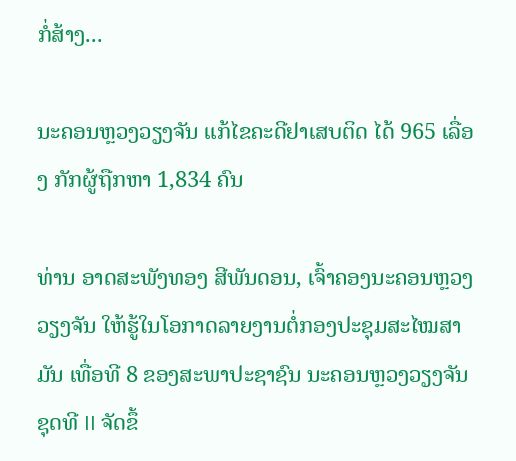ກໍ່ສ້າງ...

ນະຄອນຫຼວງວຽງຈັນ ແກ້ໄຂຄະດີຢາເສບຕິດ ໄດ້ 965 ເລື່ອງ ກັກຜູ້ຖືກຫາ 1,834 ຄົນ

ທ່ານ ອາດສະພັງທອງ ສີພັນດອນ, ເຈົ້າຄອງນະຄອນຫຼວງວຽງຈັນ ໃຫ້ຮູ້ໃນໂອກາດລາຍງານຕໍ່ກອງປະຊຸມສະໄໝສາມັນ ເທື່ອທີ 8 ຂອງສະພາປະຊາຊົນ ນະຄອນຫຼວງວຽງຈັນ ຊຸດທີ II ຈັດຂຶ້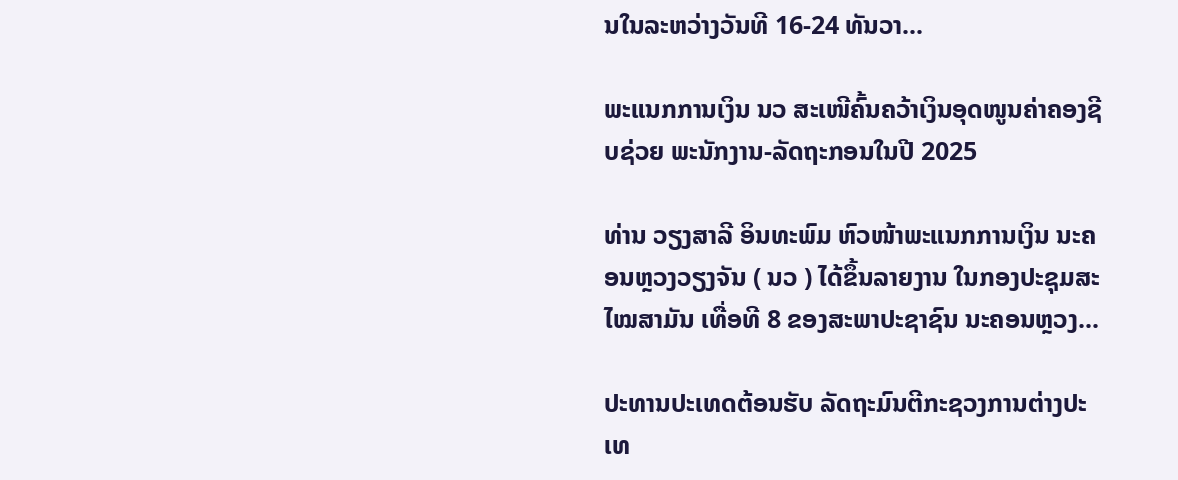ນໃນລະຫວ່າງວັນທີ 16-24 ທັນວາ...

ພະແນກການເງິນ ນວ ສະເໜີຄົ້ນຄວ້າເງິນອຸດໜູນຄ່າຄອງຊີບຊ່ວຍ ພະນັກງານ-ລັດຖະກອນໃນປີ 2025

ທ່ານ ວຽງສາລີ ອິນທະພົມ ຫົວໜ້າພະແນກການເງິນ ນະຄອນຫຼວງວຽງຈັນ ( ນວ ) ໄດ້ຂຶ້ນລາຍງານ ໃນກອງປະຊຸມສະໄໝສາມັນ ເທື່ອທີ 8 ຂອງສະພາປະຊາຊົນ ນະຄອນຫຼວງ...

ປະທານປະເທດຕ້ອນຮັບ ລັດຖະມົນຕີກະຊວງການຕ່າງປະເທ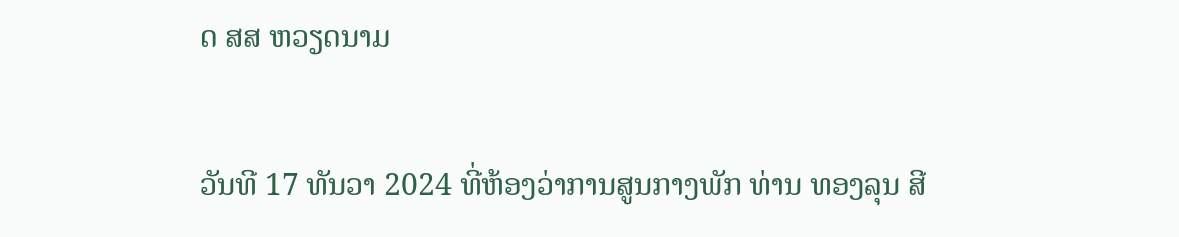ດ ສສ ຫວຽດນາມ

ວັນທີ 17 ທັນວາ 2024 ທີ່ຫ້ອງວ່າການສູນກາງພັກ ທ່ານ ທອງລຸນ ສີ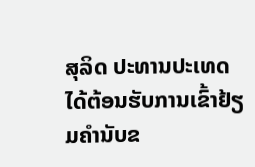ສຸລິດ ປະທານປະເທດ ໄດ້ຕ້ອນຮັບການເຂົ້າຢ້ຽມຄຳນັບຂ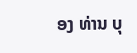ອງ ທ່ານ ບຸ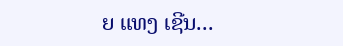ຍ ແທງ ເຊີນ...